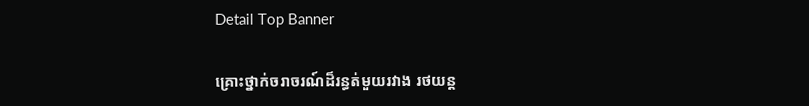Detail Top Banner

គ្រោះថ្នាក់ចរាចរណ៍ដ៏រន្ធត់មួយរវាង រថយន្ត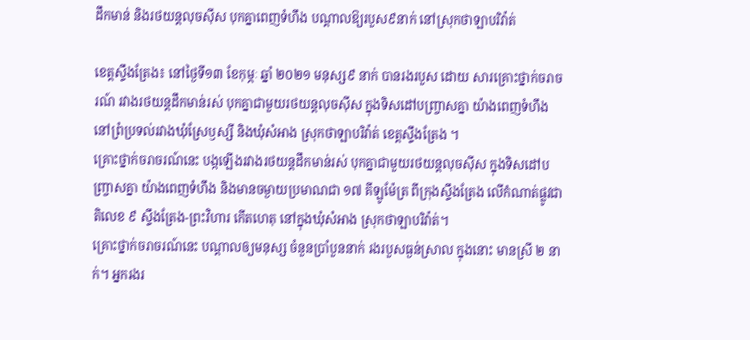ដឹកមាន់ និងរថយន្តលុចស៊ីស បុកគ្នាពេញទំហឹង បណ្ដាលឱ្យរបួស៩នាក់ នៅស្រុកថាឡាបរិវ៉ាត់

ខេត្តស្ទឹងត្រែង៖ នៅថ្ងៃទី១៣ ខែកុម្ភៈ ឆ្នាំ ២០២១ មនុស្ស៩ នាក់ បានរងរបួស ដោយ សារគ្រោះថ្នាក់ចរាចរណ៍ រវាងរថយន្តដឹកមាន់រស់ បុកគ្នាជាមួយរថយន្តលុចស៊ីស ក្នុងទិសដៅបញ្ច្រាសគ្នា យ៉ាងពេញទំហឹង នៅព្រំប្រទល់រវាងឃុំស្រែឫស្សី និងឃុំសំអាង ស្រុកថាឡាបរិវ៉ាត់ ខេត្តស្ទឹងត្រែង ។
គ្រោះថ្នាក់ចរាចរណ៍នេះ បង្កឡើងរវាងរថយន្តដឹកមាន់រស់ បុកគ្នាជាមួយរថយន្តលុចស៊ីស ក្នុងទិសដៅបញ្ច្រាសគ្នា យ៉ាងពេញទំហឹង និងមានចម្ងាយប្រមាណជា ១៧ គីឡូម៉ែត្រ ពីក្រុងស្ទឹងត្រែង លើកំណាត់ផ្លូវជាតិលេខ ៩ ស្ទឹងត្រែង-ព្រះវិហារ កើតហេតុ នៅក្នុងឃុំសំអាង ស្រុកថាឡាបរិវ៉ាត់។
គ្រោះថ្នាក់ចរាចរណ៍នេះ បណ្ដាលឲ្យមនុស្ស ចំនួនប្រាំបួននាក់ រងរបួសធ្ងន់ស្រាល ក្នុងនោះ មានស្រី ២ នាក់។ អ្នករងរ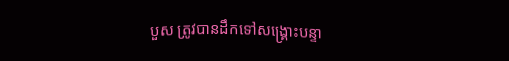បួស ត្រូវបានដឹកទៅសង្គ្រោះបន្ទា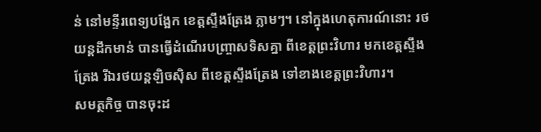ន់ នៅមន្ទីរពេទ្យបង្អែក ខេត្តស្ទឹងត្រែង ភ្លាមៗ។ នៅក្នុងហេតុការណ៍នោះ រថយន្តដឹកមាន់ បានធ្វើដំណើរបញ្ច្រាសទិសគ្នា ពីខេត្តព្រះវិហារ មកខេត្តស្ទឹងត្រែង រីឯរថយន្តឡិចស៊ិស ពីខេត្តស្ទឹងត្រែង ទៅខាងខេត្តព្រះវិហារ។
សមត្ថកិច្ច បានចុះដ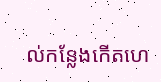ល់កន្លែងកើតហេ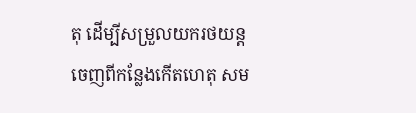តុ ដើម្បីសម្រួលយករថយន្ត ចេញពីកន្លែងកើតហេតុ សម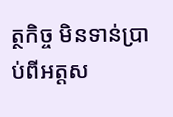ត្ថកិច្ច មិនទាន់ប្រាប់ពីអត្តស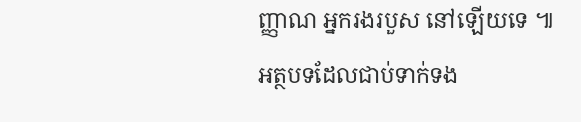ញ្ញាណ អ្នករងរបួស នៅឡើយទេ ៕
អត្ថបទដែលជាប់ទាក់ទង